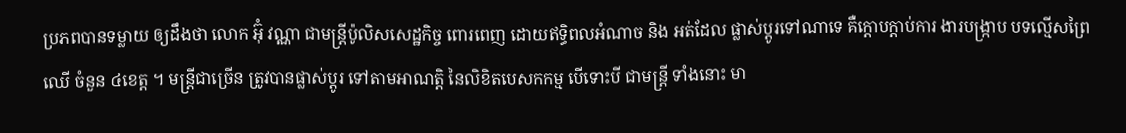ប្រភពបានទម្លាយ ឲ្យដឹងថា លោក អ៊ុំ វណ្ណា ជាមន្ត្រីប៉ូលិសសេដ្ឋកិច្ច ពោរពេញ ដោយឥទ្ធិពលអំណាច និង អត់ដែល ផ្លាស់ប្តូរទៅណាទេ គឺក្តោបក្តាប់ការ ងារបង្ក្រាប បទល្មើសព្រៃឈើ ចំនួន ៤ខេត្ត ។ មន្ត្រីជាច្រើន ត្រូវបានផ្លាស់ប្តូរ ទៅតាមអាណត្តិ នៃលិខិតបេសកកម្ម បើទោះបី ជាមន្ត្រី ទាំងនោះ មា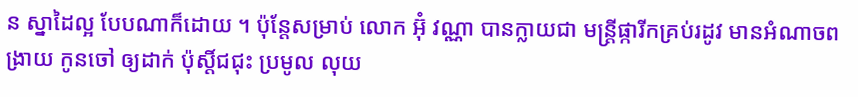ន ស្នាដៃល្អ បែបណាក៏ដោយ ។ ប៉ុន្តែសម្រាប់ លោក អ៊ុំ វណ្ណា បានក្លាយជា មន្ត្រីផ្ការីកគ្រប់រដូវ មានអំណាចពង្រាយ កូនចៅ ឲ្យដាក់ ប៉ុស្តិ៍ជជុះ ប្រមូល លុយ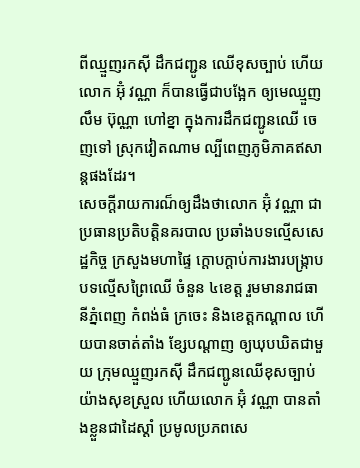ពីឈ្មួញរកស៊ី ដឹកជញ្ជូន ឈើខុសច្បាប់ ហើយលោក អ៊ុំ វណ្ណា ក៏បានធ្វើជាបង្អែក ឲ្យមេឈ្មួញ លឹម ប៊ុណ្ណា ហៅខ្នា ក្នុងការដឹកជញ្ជូនឈើ ចេញទៅ ស្រុកវៀតណាម ល្បីពេញភូមិភាគឥសាន្តផងដែរ។
សេចក្តីរាយការណ៏ឲ្យដឹងថាលោក អ៊ុំ វណ្ណា ជាប្រធានប្រតិបត្តិនគរបាល ប្រឆាំងបទល្មើសសេដ្ឋកិច្ច ក្រសួងមហាផ្ទៃ ក្តោបក្តាប់ការងារបង្ក្រាប បទល្មើសព្រៃឈើ ចំនួន ៤ខេត្ត រួមមានរាជធានីភ្នំពេញ កំពង់ធំ ក្រចេះ និងខេត្ដកណ្ដាល ហើយបានចាត់តាំង ខ្សែបណ្ដាញ ឲ្យឃុបឃិតជាមួយ ក្រុមឈ្មួញរកស៊ី ដឹកជញ្ជូនឈើខុសច្បាប់ យ៉ាងសុខស្រួល ហើយលោក អ៊ុំ វណ្ណា បានតាំងខ្លួនជាដៃស្ដាំ ប្រមូលប្រភពសេ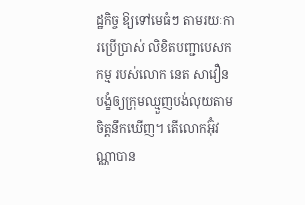ដ្ឋកិច្ច ឱ្យទៅមេធំៗ តាមរយៈការប្រើប្រាស់ លិខិតបញ្ជាបេសកកម្ម របស់លោក នេត សាវឿនបង្ខំឲ្យក្រុមឈ្មួញបង់លុយតាមចិត្តនឹកឃើញ។ តើលោកអ៊ុំវណ្ណាបាន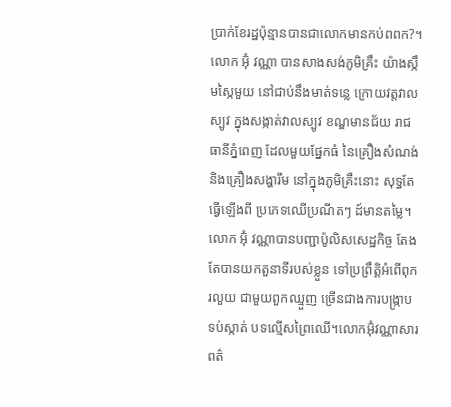ប្រាក់ខែរដ្ឋប៉ុន្មានបានជាលោកមានកប់ពពក?។
លោក អ៊ុំ វណ្ណា បានសាងសង់ភូមិគ្រឹះ យ៉ាងស្កឹមស្កៃមួយ នៅជាប់នឹងមាត់ទន្លេ ក្រោយវត្តវាលស្បូវ ក្នុងសង្កាត់វាលស្បូវ ខណ្ឌមានជ័យ រាជធានីភ្នំពេញ ដែលមួយផ្នែកធំ នៃគ្រឿងសំណង់ និងគ្រឿងសង្ហារឹម នៅក្នុងភូមិគ្រឹះនោះ សុទ្ធតែធ្វើឡើងពី ប្រភេទឈើប្រណីតៗ ដ៍មានតម្លៃ។លោក អ៊ុំ វណ្ណាបានបញ្ជាប៉ូលិសសេដ្ឋកិច្ច តែងតែបានយកតួនាទីរបស់ខ្លួន ទៅប្រព្រឹត្តិអំពើពុករលួយ ជាមួយពួកឈ្មួញ ច្រើនជាងការបង្ក្រាបទប់ស្កាត់ បទល្មើសព្រៃឈើ។លោកអ៊ុំវណ្ណាសារពត៌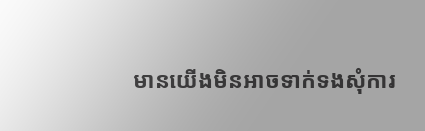មានយើងមិនអាចទាក់ទងសុំការ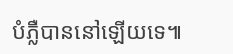បំភ្លឺបាននៅឡើយទេ៕